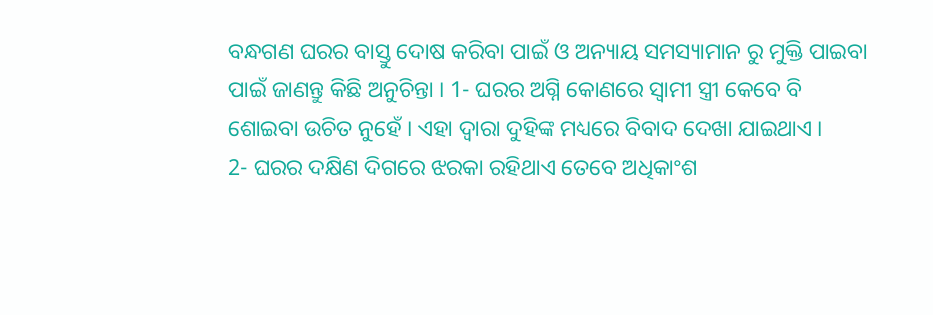ବନ୍ଧଗଣ ଘରର ବାସ୍ତୁ ଦୋଷ କରିବା ପାଇଁ ଓ ଅନ୍ୟାୟ ସମସ୍ୟାମାନ ରୁ ମୁକ୍ତି ପାଇବା ପାଇଁ ଜାଣନ୍ତୁ କିଛି ଅନୁଚିନ୍ତା । 1- ଘରର ଅଗ୍ନି କୋଣରେ ସ୍ଵାମୀ ସ୍ତ୍ରୀ କେବେ ବି ଶୋଇବା ଉଚିତ ନୁହେଁ । ଏହା ଦ୍ଵାରା ଦୁହିଙ୍କ ମଧ୍ୟରେ ବିବାଦ ଦେଖା ଯାଇଥାଏ ।
2- ଘରର ଦକ୍ଷିଣ ଦିଗରେ ଝରକା ରହିଥାଏ ତେବେ ଅଧିକାଂଶ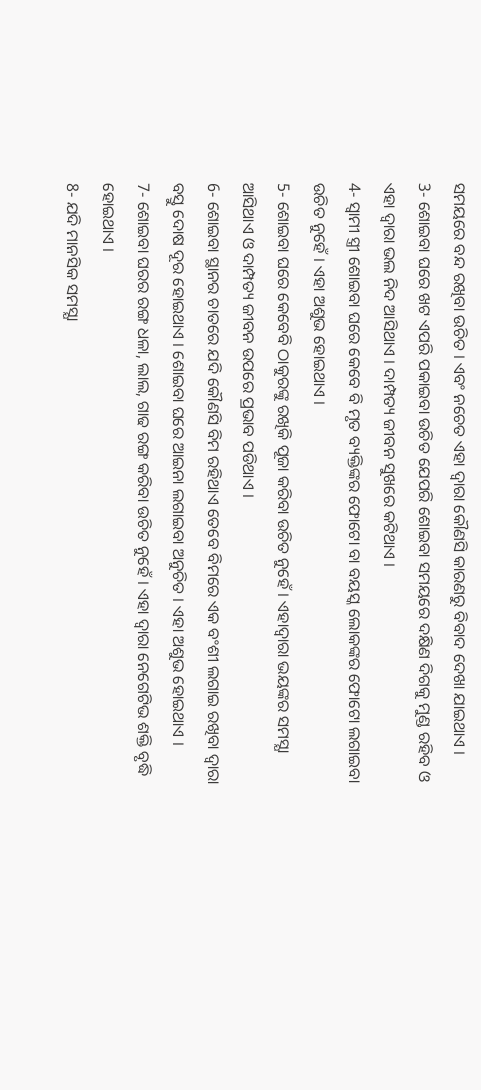ସମୟରେ ବନ୍ଦ ରଖିବା ଉଚିତ । ଏବଂ ନଚେତ ଏହା ଦ୍ଵାରା କୌଣସି କାରଣରୁ ବିବାଦ ଦେଖା ଯାଇଥାଏ ।
3- ଶୋଇବା ଘରେ ଖଟ ଏପରି ପକାଇବା ଉଚିତ ଯେପରି ଶୋଇବା ସମୟରେ ଦକ୍ଷିଣ ଦିଗକୁ ମୁଣ୍ଡ ରହିବ ଓ ଏହା ଦ୍ଵାରା ଭଲ ନିଦ ଆସିଥାଏ । ଦାମ୍ପତ୍ୟ ଜୀବନ ସୁଖରେ କଟିଥାଏ ।
4- ସ୍ଵାମୀ ସ୍ତ୍ରୀ ଶୋଇବା ଘରେ କେବେ ବି ମୃତ ବ୍ୟକ୍ତିଙ୍କର ଫୋଟୋ ବା ବୟସ୍କ ଲୋକଙ୍କର ଫୋଟୋ ଲଗାଇବା ଉଚିତ ନୁହେଁ । ଏହା ଅଶୁଭ ହୋଇଥାଏ ।
5- ଶୋଇବା ଘରେ କେବେବି ଠାକୁରଙ୍କୁ ରଖିକି ପୂଜା କରିବା ଉଚିତ ନୁହେଁ । ଏହାଦ୍ବାରା ଭୟଙ୍କର ସମସ୍ଯା ଆସିଥାଏ ଓ ଦାମ୍ପତ୍ୟ ଜୀବନ ଉପରେ ପ୍ରଭାବ ପଡିଥାଏ ।
6- ଶୋଇବା ସ୍ଥାନର ଚାତରେ ଯଦି କୌଣସି ବିମ ରହିଥାଏ ତେବେ ବିମରେ ଏକ ବଂଶୀ ଲଗାଇ ରଖିବା ଦ୍ଵାରା ବସ୍ତୁ ଦୋଷ ଦୂର ହୋଇଥାଏ । ଶୋଇବା ଘରେ ଆଇନା ଲଗାଇବା ଅନୁଚିତ । ଏହା ଅଶୁଭ ହୋଇଥାଏ ।
7- ଶୋଇବା ଘରର ରଙ୍ଗ ଧଳା, ଲାଲ, ଗାଢ ରଙ୍ଗ କରିବା ଉଚିତ ନୁହେଁ । ଏହା ଦ୍ଵାରା ନେଗେଟିଭ ଶକ୍ତି ବୃଦ୍ଧି ହୋଇଥାଏ ।
8- ଯଦି ମାନସିକ ସମସ୍ଯା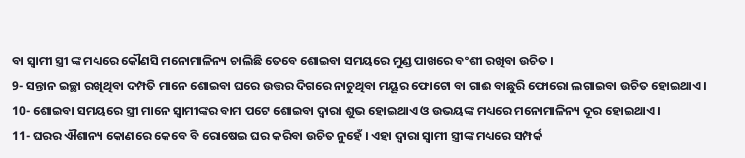ବା ସ୍ଵାମୀ ସ୍ତ୍ରୀ ଙ୍କ ମଧ୍ୟରେ କୌଣସି ମନୋମାଳିନ୍ୟ ଚାଲିଛି ତେବେ ଶୋଇବା ସମୟରେ ମୁଣ୍ଡ ପାଖରେ ବଂଶୀ ରଖିବା ଉଚିତ ।
9- ସନ୍ତାନ ଇଚ୍ଛା ରଖିଥିବା ଦମ୍ପତି ମାନେ ଶୋଇବା ଘରେ ଉତ୍ତର ଦିଗରେ ନାଚୁଥିବା ମୟୂର ଫୋଟୋ ବା ଗାଈ ବାଛୁରି ଫୋରୋ ଲଗାଇବା ଉଚିତ ହୋଇଥାଏ ।
10- ଶୋଇବା ସମୟରେ ସ୍ତ୍ରୀ ମାନେ ସ୍ବାମୀଙ୍କର ବାମ ପଟେ ଶୋଇବା ଦ୍ଵାରା ଶୁଭ ହୋଇଥାଏ ଓ ଉଭୟଙ୍କ ମଧ୍ୟରେ ମନୋମାଳିନ୍ୟ ଦୂର ହୋଇଥାଏ ।
11- ଘରର ଐଶାନ୍ୟ କୋଣରେ କେବେ ବି ରୋଷେଇ ଘର କରିବା ଉଚିତ ନୁହେଁ । ଏହା ଦ୍ଵାରା ସ୍ଵାମୀ ସ୍ତ୍ରୀଙ୍କ ମଧ୍ୟରେ ସମ୍ପର୍କ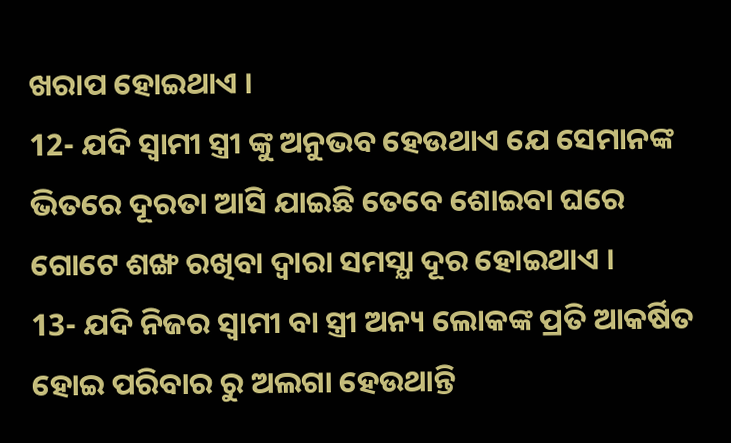ଖରାପ ହୋଇଥାଏ ।
12- ଯଦି ସ୍ଵାମୀ ସ୍ତ୍ରୀ ଙ୍କୁ ଅନୁଭବ ହେଉଥାଏ ଯେ ସେମାନଙ୍କ ଭିତରେ ଦୂରତା ଆସି ଯାଇଛି ତେବେ ଶୋଇବା ଘରେ ଗୋଟେ ଶଙ୍ଖ ରଖିବା ଦ୍ଵାରା ସମସ୍ଯା ଦୂର ହୋଇଥାଏ ।
13- ଯଦି ନିଜର ସ୍ଵାମୀ ବା ସ୍ତ୍ରୀ ଅନ୍ୟ ଲୋକଙ୍କ ପ୍ରତି ଆକର୍ଷିତ ହୋଇ ପରିବାର ରୁ ଅଲଗା ହେଉଥାନ୍ତି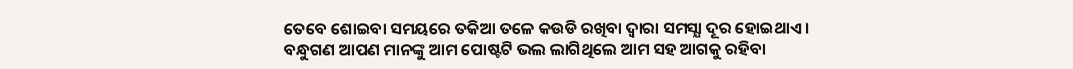ତେବେ ଶୋଇବା ସମୟରେ ତକିଆ ତଳେ କଉଡି ରଖିବା ଦ୍ଵାରା ସମସ୍ଯା ଦୂର ହୋଇଥାଏ ।
ବନ୍ଧୁଗଣ ଆପଣ ମାନଙ୍କୁ ଆମ ପୋଷ୍ଟଟି ଭଲ ଲାଗିଥିଲେ ଆମ ସହ ଆଗକୁ ରହିବା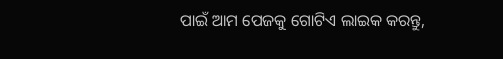ପାଇଁ ଆମ ପେଜକୁ ଗୋଟିଏ ଲାଇକ କରନ୍ତୁ,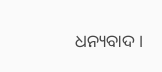ଧନ୍ୟବାଦ ।